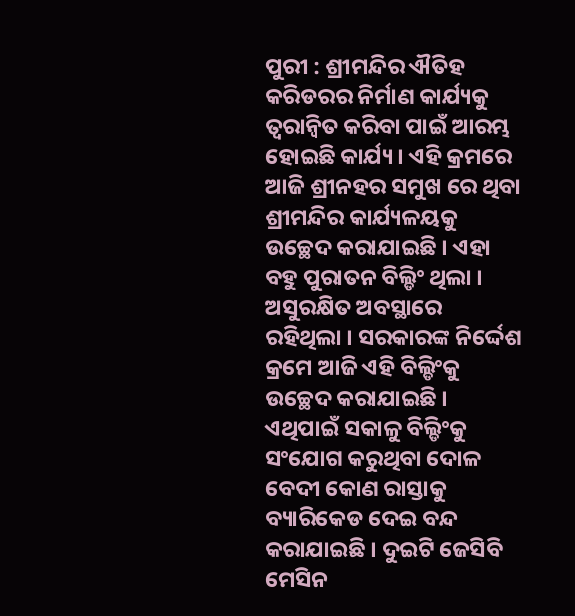ପୁରୀ : ଶ୍ରୀମନ୍ଦିର ଐତିହ କରିଡରର ନିର୍ମାଣ କାର୍ଯ୍ୟକୁ ତ୍ୱରାନ୍ୱିତ କରିବା ପାଇଁ ଆରମ୍ଭ ହୋଇଛି କାର୍ଯ୍ୟ । ଏହି କ୍ରମରେ ଆଜି ଶ୍ରୀନହର ସମୁଖ ରେ ଥିବା ଶ୍ରୀମନ୍ଦିର କାର୍ଯ୍ୟଳୟକୁ ଉଚ୍ଛେଦ କରାଯାଇଛି । ଏହା ବହୁ ପୁରାତନ ବିଲ୍ଡିଂ ଥିଲା । ଅସୁରକ୍ଷିତ ଅବସ୍ଥାରେ ରହିଥିଲା । ସରକାରଙ୍କ ନିର୍ଦ୍ଦେଶ କ୍ରମେ ଆଜି ଏହି ବିଲ୍ଡିଂକୁ ଉଚ୍ଛେଦ କରାଯାଇଛି । ଏଥିପାଇଁ ସକାଳୁ ବିଲ୍ଡିଂକୁ ସଂଯୋଗ କରୁଥିବା ଦୋଳ ବେଦୀ କୋଣ ରାସ୍ତାକୁ ବ୍ୟାରିକେଡ ଦେଇ ବନ୍ଦ କରାଯାଇଛି । ଦୁଇଟି ଜେସିବି ମେସିନ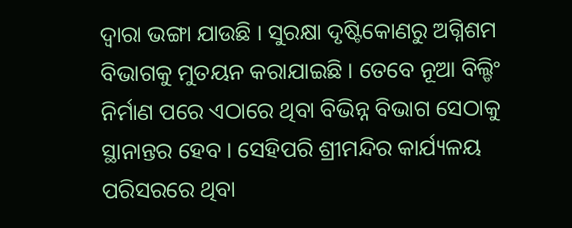ଦ୍ୱାରା ଭଙ୍ଗା ଯାଉଛି । ସୁରକ୍ଷା ଦୃଷ୍ଟିକୋଣରୁ ଅଗ୍ନିଶମ ବିଭାଗକୁ ମୁତୟନ କରାଯାଇଛି । ତେବେ ନୂଆ ବିଲ୍ଡିଂ ନିର୍ମାଣ ପରେ ଏଠାରେ ଥିବା ବିଭିନ୍ନ ବିଭାଗ ସେଠାକୁ ସ୍ଥାନାନ୍ତର ହେବ । ସେହିପରି ଶ୍ରୀମନ୍ଦିର କାର୍ଯ୍ୟଳୟ ପରିସରରେ ଥିବା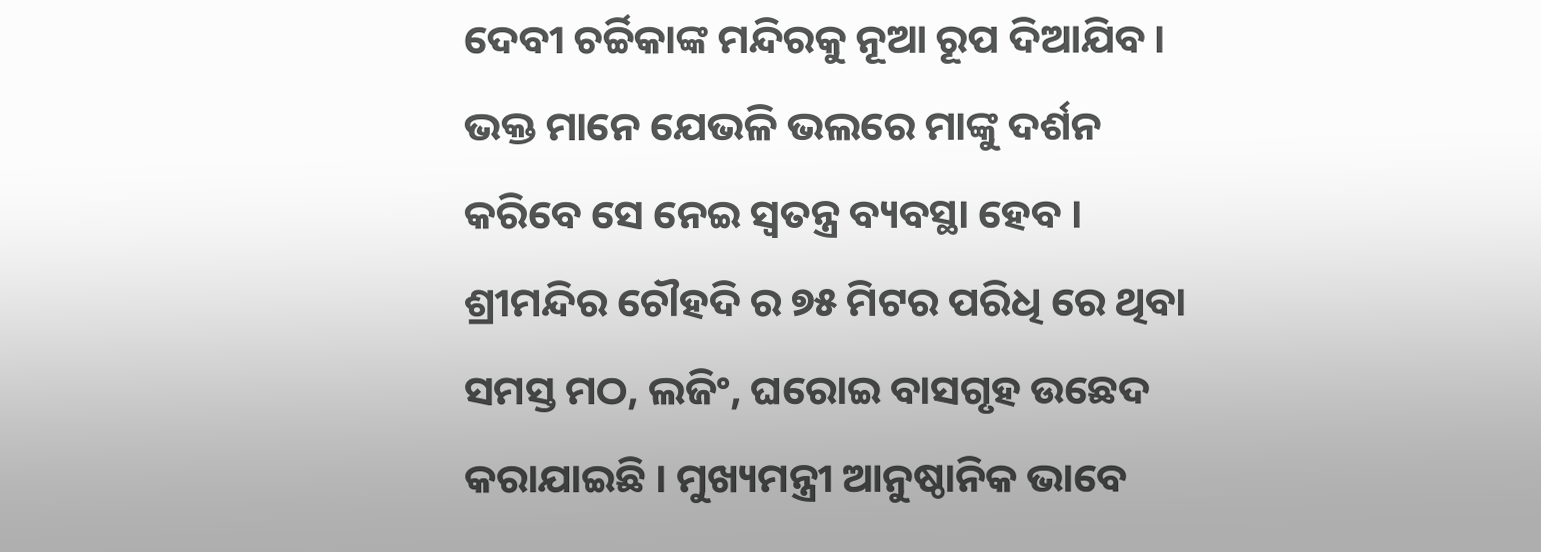ଦେବୀ ଚର୍ଚ୍ଚିକାଙ୍କ ମନ୍ଦିରକୁ ନୂଆ ରୂପ ଦିଆଯିବ । ଭକ୍ତ ମାନେ ଯେଭଳି ଭଲରେ ମାଙ୍କୁ ଦର୍ଶନ କରିବେ ସେ ନେଇ ସ୍ୱତନ୍ତ୍ର ବ୍ୟବସ୍ଥା ହେବ । ଶ୍ରୀମନ୍ଦିର ଚୌହଦି ର ୭୫ ମିଟର ପରିଧି ରେ ଥିବା ସମସ୍ତ ମଠ, ଲଜିଂ, ଘରୋଇ ବାସଗୃହ ଉଛେଦ କରାଯାଇଛି । ମୁଖ୍ୟମନ୍ତ୍ରୀ ଆନୁଷ୍ଠାନିକ ଭାବେ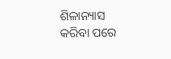ଶିଳାନ୍ୟାସ କରିବା ପରେ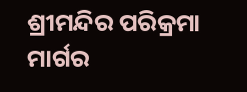ଶ୍ରୀମନ୍ଦିର ପରିକ୍ରମା ମାର୍ଗର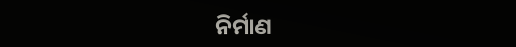ନିର୍ମାଣ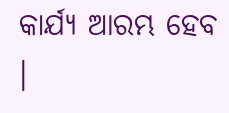କାର୍ଯ୍ୟ ଆରମ୍ଭ ହେବ ।